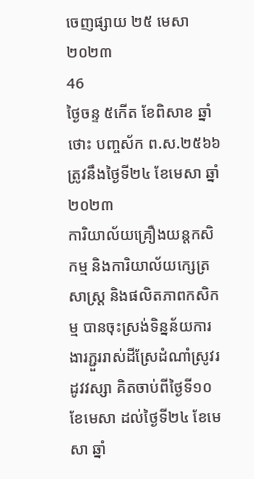ចេញផ្សាយ ២៥ មេសា ២០២៣
46
ថ្ងៃចន្ទ ៥កើត ខែពិសាខ ឆ្នាំថោះ បញ្ចស័ក ព.ស.២៥៦៦ ត្រូវនឹងថ្ងៃទី២៤ ខែមេសា ឆ្នាំ២០២៣
ការិយាល័យគ្រឿងយន្តកសិកម្ម និងការិយាល័យក្សេត្រសាស្រ្ត និងផលិតភាពកសិកម្ម បានចុះស្រង់ទិន្នន័យការងារភ្ជួររាស់ដីស្រែដំណាំស្រូវរដូវវស្សា គិតចាប់ពីថ្ងៃទី១០ ខែមេសា ដល់ថ្ងៃទី២៤ ខែមេសា ឆ្នាំ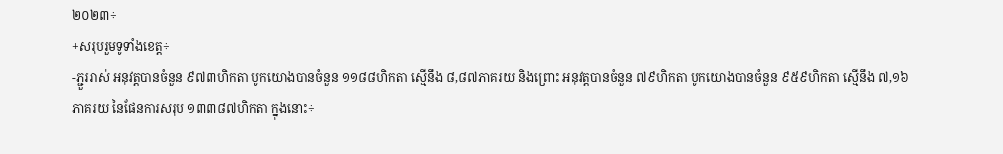២០២៣÷
+សរុបរួមទូទាំងខេត្ត÷
-ភ្ជួររាស់ អនុវត្តបានចំនួន ៩៧៣ហិកតា បូកយោងបានចំនួន ១១៨៨ហិកតា ស្មើនឹង ៨,៨៧ភាគរយ និងព្រោះ អនុវត្តបានចំនួន ៧៩ហិកតា បូកយោងបានចំនួន ៩៥៩ហិកតា ស្មើនឹង ៧,១៦ភាគរយ នៃផែនការសរុប ១៣៣៨៧ហិកតា ក្នុងនោះ÷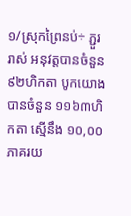១/ស្រុកព្រៃនប់÷ ភ្ជួររាស់ អនុវត្តបានចំនួន ៩២ហិកតា បូកយោងបានចំនួន ១១៦៣ហិកតា ស្មើនឹង ១០,០០ភាគរយ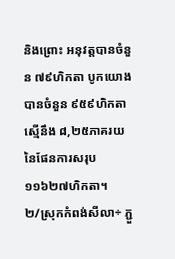និងព្រោះ អនុវត្តបានចំនួន ៧៩ហិកតា បូកយោងបានចំនួន ៩៥៩ហិកតា ស្មើនឹង ៨,២៥ភាគរយ នៃផែនការសរុប ១១៦២៧ហិកតា។
២/ស្រុកកំពង់សីលា÷ ភ្ជួ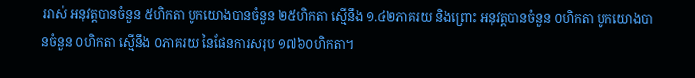ររាស់ អនុវត្តបានចំនួន ៥ហិកតា បូកយោងបានចំនួន ២៥ហិកតា ស្មើនឹង ១.៤២ភាគរយ និងព្រោះ អនុវត្តបានចំនួន ០ហិកតា បូកយោងបានចំនួន ០ហិកតា ស្មើនឹង ០ភាគរយ នៃផែនការសរុប ១៧៦០ហិកតា។